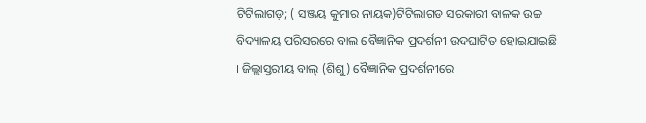ଟିଟିଲାଗଡ଼; ( ସଞ୍ଜୟ କୁମାର ନାୟକ)ଟିଟିଲାଗଡ ସରକାରୀ ବାଳକ ଉଚ୍ଚ ବିଦ୍ୟାଳୟ ପରିସରରେ ବାଲ ବୈଜ୍ଞାନିକ ପ୍ରଦର୍ଶନୀ ଉଦଘାଟିତ ହୋଇଯାଇଛି । ଜିଲ୍ଲାସ୍ତରୀୟ ବାଲ୍ (ଶିଶୁ) ବୈଜ୍ଞାନିକ ପ୍ରଦର୍ଶନୀରେ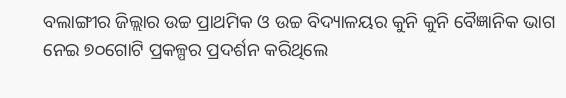ବଲାଙ୍ଗୀର ଜିଲ୍ଲାର ଉଚ୍ଚ ପ୍ରାଥମିକ ଓ ଉଚ୍ଚ ବିଦ୍ୟାଳୟର କୁନି କୁନି ବୈଜ୍ଞାନିକ ଭାଗ ନେଇ ୭୦ଗୋଟି ପ୍ରକଳ୍ପର ପ୍ରଦର୍ଶନ କରିଥିଲେ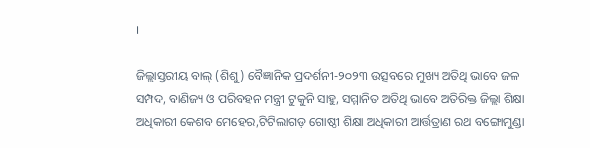।

ଜିଲ୍ଲାସ୍ତରୀୟ ବାଲ୍ (ଶିଶୁ) ବୈଜ୍ଞାନିକ ପ୍ରଦର୍ଶନୀ-୨୦୨୩ ଉତ୍ସବରେ ମୁଖ୍ୟ ଅତିଥି ଭାବେ ଜଳ ସମ୍ପଦ, ବାଣିଜ୍ୟ ଓ ପରିବହନ ମନ୍ତ୍ରୀ ଟୁକୁନି ସାହୁ, ସମ୍ମାନିତ ଅତିଥି ଭାବେ ଅତିରିକ୍ତ ଜିଲ୍ଲା ଶିକ୍ଷା ଅଧିକାରୀ କେଶବ ମେହେର,ଟିଟିଲାଗଡ଼ ଗୋଷ୍ଠୀ ଶିକ୍ଷା ଅଧିକାରୀ ଆର୍ତ୍ତତ୍ରାଣ ରଥ ବଙ୍ଗୋମୁଣ୍ଡା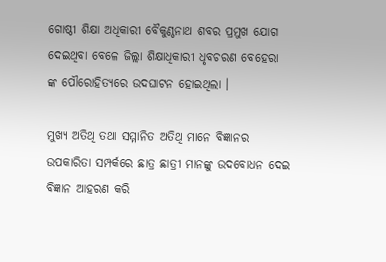ଗୋଷ୍ଠୀ ଶିକ୍ଷା ଅଧିକାରୀ ବୈକୁଣ୍ଠନାଥ ଶବର ପ୍ରମୁଖ ଯୋଗ ଦେଇଥିବା ବେଳେ ଜିଲ୍ଲା ଶିକ୍ଷାଧିକାରୀ ଧୃବଚରଣ ବେହେରା ଙ୍କ ପୌରୋହିତ୍ୟରେ ଉଦଘାଟନ ହୋଇଥିଲା ।

ମୁଖ୍ୟ ଅତିଥି ତଥା ସମ୍ମାନିତ ଅତିଥି ମାନେ ବିଜ୍ଞାନର ଉପକାରିତା ସମ୍ପର୍କରେ ଛାତ୍ର ଛାତ୍ରୀ ମାନଙ୍କୁ ଉଦବୋଧନ ଦେଇ ବିଜ୍ଞାନ ଆହରଣ କରି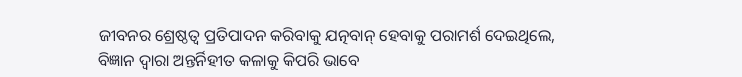ଜୀବନର ଶ୍ରେଷ୍ଠତ୍ୱ ପ୍ରତିପାଦନ କରିବାକୁ ଯତ୍ନବାନ୍ ହେବାକୁ ପରାମର୍ଶ ଦେଇଥିଲେ, ବିଜ୍ଞାନ ଦ୍ୱାରା ଅନ୍ତର୍ନିହୀତ କଳାକୁ କିପରି ଭାବେ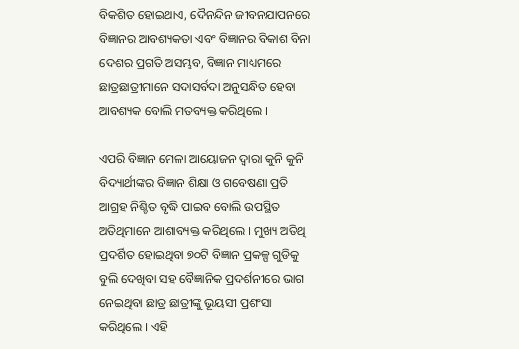ବିକଶିତ ହୋଇଥାଏ, ଦୈନନ୍ଦିନ ଜୀବନଯାପନରେ ବିଜ୍ଞାନର ଆବଶ୍ୟକତା ଏବଂ ବିଜ୍ଞାନର ବିକାଶ ବିନା ଦେଶର ପ୍ରଗତି ଅସମ୍ଭବ, ବିଜ୍ଞାନ ମାଧ୍ୟମରେ ଛାତ୍ରଛାତ୍ରୀମାନେ ସଦାସର୍ବଦା ଅନୁସନ୍ଧିତ ହେବା ଆବଶ୍ୟକ ବୋଲି ମତବ୍ୟକ୍ତ କରିଥିଲେ ।

ଏପରି ବିଜ୍ଞାନ ମେଳା ଆୟୋଜନ ଦ୍ଵାରା କୁନି କୁନି ବିଦ୍ୟାର୍ଥୀଙ୍କର ବିଜ୍ଞାନ ଶିକ୍ଷା ଓ ଗବେଷଣା ପ୍ରତି ଆଗ୍ରହ ନିଶ୍ଚିତ ବୃଦ୍ଧି ପାଇବ ବୋଲି ଉପସ୍ଥିତ ଅତିଥିମାନେ ଆଶାବ୍ୟକ୍ତ କରିଥିଲେ । ମୁଖ୍ୟ ଅତିଥି ପ୍ରଦର୍ଶିତ ହୋଇଥିବା ୭୦ଟି ବିଜ୍ଞାନ ପ୍ରକଳ୍ପ ଗୁଡିକୁ ବୁଲି ଦେଖିବା ସହ ବୈଜ୍ଞାନିକ ପ୍ରଦର୍ଶନୀରେ ଭାଗ ନେଇଥିବା ଛାତ୍ର ଛାତ୍ରୀଙ୍କୁ ଭୂୟସୀ ପ୍ରଶଂସା କରିଥିଲେ । ଏହି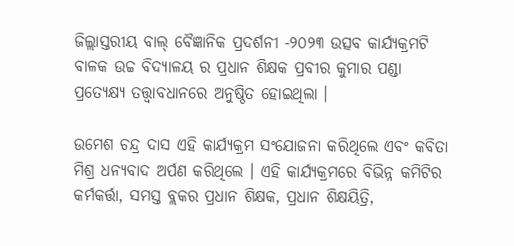ଜିଲ୍ଲାସ୍ତରୀୟ ବାଲ୍ ବୈଜ୍ଞାନିକ ପ୍ରଦର୍ଶନୀ -୨୦୨୩ ଉତ୍ସବ କାର୍ଯ୍ୟକ୍ରମଟି ବାଳକ ଉଚ୍ଚ ବିଦ୍ୟାଳୟ ର ପ୍ରଧାନ ଶିକ୍ଷକ ପ୍ରବୀର କୁମାର ପଣ୍ଡା ପ୍ରତ୍ୟେକ୍ଷ୍ୟ ତତ୍ତ୍ବାବଧାନରେ ଅନୁଷ୍ଠିତ ହୋଇଥିଲା ।

ଉମେଶ ଚନ୍ଦ୍ର ଦାସ ଏହି କାର୍ଯ୍ୟକ୍ରମ ସଂଯୋଜନା କରିଥିଲେ ଏବଂ କବିତା ମିଶ୍ର ଧନ୍ୟବାଦ ଅର୍ପଣ କରିଥିଲେ । ଏହି କାର୍ଯ୍ୟକ୍ରମରେ ବିଭିନ୍ନ କମିଟିର କର୍ମକର୍ତ୍ତା, ସମସ୍ତ ବ୍ଲକର ପ୍ରଧାନ ଶିକ୍ଷକ, ପ୍ରଧାନ ଶିକ୍ଷୟିତ୍ରି,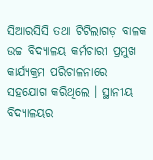ସିଆରସିସି ତଥା ଟିଟିଲାଗଡ଼ ବାଳକ ଉଚ୍ଚ ବିଦ୍ୟାଳୟ କର୍ମଚାରୀ ପ୍ରମୁଖ କାର୍ଯ୍ୟକ୍ରମ ପରିଚାଳନାରେ ସହଯୋଗ କରିଥିଲେ । ସ୍ଥାନୀୟ ବିଦ୍ୟାଳୟର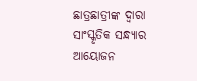ଛାତ୍ରଛାତ୍ରୀଙ୍କ ଦ୍ଵାରା ସାଂସ୍କୃତିକ ସନ୍ଧ୍ୟାର ଆୟୋଜନ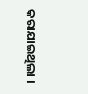କରାଯାଇଥିଲା ।